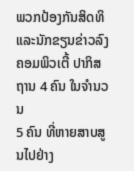ພວກປ້ອງກັນສິດທິແລະນັກຂຽນຂ່າວລົງ ຄອມພິວເຕີ້ ປາກິສຖານ 4 ຄົນ ໃນຈຳນວນ
5 ຄົນ ທີ່ຫາຍສາບສູນໄປຢ່າງ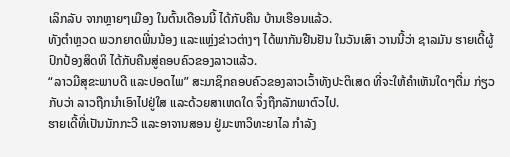ເລິກລັບ ຈາກຫຼາຍໆເມືອງ ໃນຕົ້ນເດືອນນີ້ ໄດ້ກັບຄືນ ບ້ານເຮືອນແລ້ວ.
ທັງຕຳຫຼວດ ພວກຍາດພີ່ນນ້ອງ ແລະແຫຼ່ງຂ່າວຕ່າງໆ ໄດ້ພາກັນຢືນຢັນ ໃນວັນເສົາ ວານນີ້ວ່າ ຊາລມັນ ຮາຍເດີ້ຜູ້ປົກປ້ອງສິດທິ ໄດ້ກັບຄືນສູ່ຄອບຄົວຂອງລາວແລ້ວ.
“ລາວມີສຸຂະພາບດີ ແລະປອດໄພ” ສະມາຊິກຄອບຄົວຂອງລາວເວົ້າທັງປະຕິເສດ ທີ່ຈະໃຫ້ຄຳເຫັນໃດໆຕື່ມ ກ່ຽວກັບວ່າ ລາວຖືກນຳເອົາໄປຢູ່ໃສ ແລະດ້ວຍສາເຫດໃດ ຈຶ່ງຖືກລັກພາຕົວໄປ.
ຮາຍເດີ້ທີ່ເປັນນັກກະວີ ແລະອາຈານສອນ ຢູ່ມະຫາວິທະຍາໄລ ກຳລັງ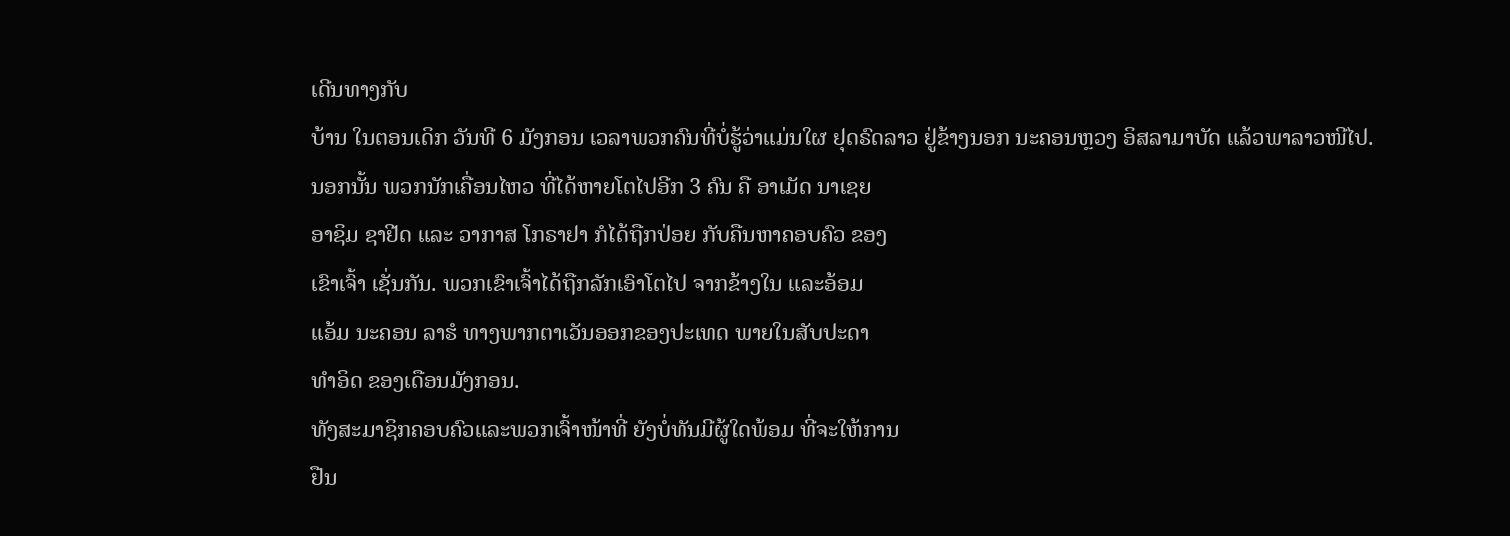ເດີນທາງກັບ
ບ້ານ ໃນຕອນເດິກ ວັນທີ 6 ມັງກອນ ເວລາພວກຄົນທີ່ບໍ່ຮູ້ວ່າແມ່ນໃຜ ຢຸດຣົດລາວ ຢູ່ຂ້າງນອກ ນະຄອນຫຼວງ ອິສລາມາບັດ ແລ້ວພາລາວໜີໄປ.
ນອກນັ້ນ ພວກນັກເຄື່ອນໄຫວ ທີ່ໄດ້ຫາຍໂຕໄປອີກ 3 ຄົນ ຄື ອາເມັດ ນາເຊຍ
ອາຊິມ ຊາຢີດ ແລະ ວາກາສ ໂກຣາຢາ ກໍໄດ້ຖືກປ່ອຍ ກັບຄືນຫາຄອບຄົວ ຂອງ
ເຂົາເຈົ້າ ເຊັ່ນກັນ. ພວກເຂົາເຈົ້າໄດ້ຖືກລັກເອົາໂຕໄປ ຈາກຂ້າງໃນ ແລະອ້ອມ
ແອ້ມ ນະຄອນ ລາຮໍ ທາງພາກຕາເວັນອອກຂອງປະເທດ ພາຍໃນສັບປະດາ
ທຳອິດ ຂອງເດືອນມັງກອນ.
ທັງສະມາຊິກຄອບຄົວແລະພວກເຈົ້າໜ້າທີ່ ຍັງບໍ່ທັນມີຜູ້ໃດພ້ອມ ທີ່ຈະໃຫ້ການ
ຢືນ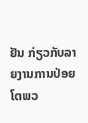ຢັນ ກ່ຽວກັບລາຍງານການປ່ອຍໂຕພວ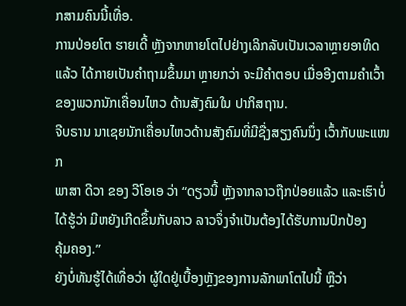ກສາມຄົນນີ້ເທື່ອ.
ການປ່ອຍໂຕ ຮາຍເດີ້ ຫຼັງຈາກຫາຍໂຕໄປຢ່າງເລິກລັບເປັນເວລາຫຼາຍອາທິດ
ແລ້ວ ໄດ້ກາຍເປັນຄຳຖາມຂຶ້ນມາ ຫຼາຍກວ່າ ຈະມີຄຳຕອບ ເມື່ອອີງຕາມຄຳເວົ້າ ຂອງພວກນັກເຄື່ອນໄຫວ ດ້ານສັງຄົມໃນ ປາກິສຖານ.
ຈີບຣານ ນາເຊຍນັກເຄື່ອນໄຫວດ້ານສັງຄົມທີ່ມີຊື່ງສຽງຄົນນຶ່ງ ເວົ້າກັບພະແໜກ
ພາສາ ດີວາ ຂອງ ວີໂອເອ ວ່າ “ດຽວນີ້ ຫຼັງຈາກລາວຖືກປ່ອຍແລ້ວ ແລະເຮົາບໍ່
ໄດ້ຮູ້ວ່າ ມີຫຍັງເກີດຂຶ້ນກັບລາວ ລາວຈຶ່ງຈຳເປັນຕ້ອງໄດ້ຮັບການປົກປ້ອງ
ຄຸ້ມຄອງ.”
ຍັງບໍ່ທັນຮູ້ໄດ້ເທື່ອວ່າ ຜູ້ໃດຢູ່ເບື້ອງຫຼັງຂອງການລັກພາໂຕໄປນີ້ ຫຼືວ່າ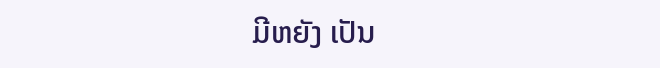ມີຫຍັງ ເປັນ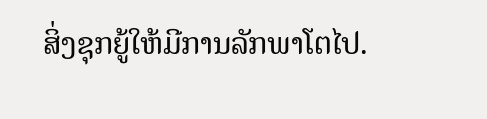ສິ່ງຊຸກຍູ້ໃຫ້ມີການລັກພາໂຕໄປ.